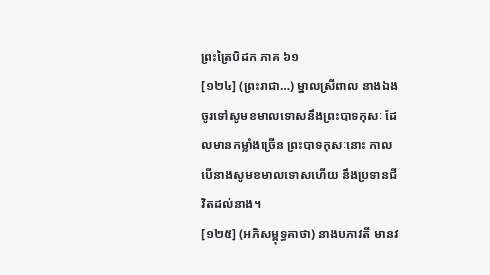ព្រះត្រៃបិដក ភាគ ៦១
[១២៤] (ព្រះរាជា…) ម្នាលស្រីពាល នាងឯងចូរទៅសូមខមាលទោសនឹងព្រះបាទកុសៈ ដែលមានកម្លាំងច្រើន ព្រះបាទកុសៈនោះ កាលបើនាងសូមខមាលទោសហើយ នឹងប្រទានជីវិតដល់នាង។
[១២៥] (អភិសម្ពុទ្ធគាថា) នាងបភាវតី មានវ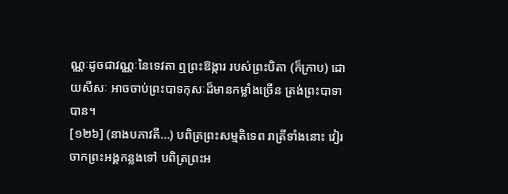ណ្ណៈដូចជាវណ្ណៈនៃទេវតា ឮព្រះឱង្ការ របស់ព្រះបិតា (ក៏ក្រាប) ដោយសីសៈ អាចចាប់ព្រះបាទកុសៈដ៏មានកម្លាំងច្រើន ត្រង់ព្រះបាទាបាន។
[១២៦] (នាងបភាវតី…) បពិត្រព្រះសម្មតិទេព រាត្រីទាំងនោះ វៀរចាកព្រះអង្គកន្លងទៅ បពិត្រព្រះអ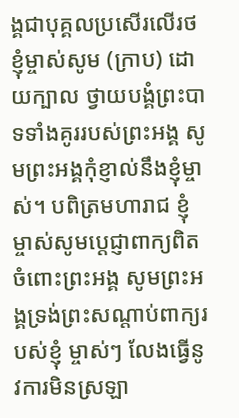ង្គជាបុគ្គលប្រសើរលើរថ ខ្ញុំម្ចាស់សូម (ក្រាប) ដោយក្បាល ថ្វាយបង្គំព្រះបាទទាំងគូររបស់ព្រះអង្គ សូមព្រះអង្គកុំខ្ញាល់នឹងខ្ញុំម្ចាស់។ បពិត្រមហារាជ ខ្ញុំម្ចាស់សូមប្តេជ្ញាពាក្យពិតចំពោះព្រះអង្គ សូមព្រះអង្គទ្រង់ព្រះសណ្តាប់ពាក្យរបស់ខ្ញុំ ម្ចាស់ៗ លែងធ្វើនូវការមិនស្រឡា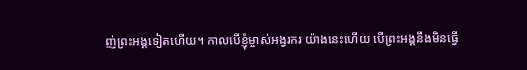ញ់ព្រះអង្គទៀតហើយ។ កាលបើខ្ញុំម្ចាស់អង្វរករ យ៉ាងនេះហើយ បើព្រះអង្គនឹងមិនធ្វើ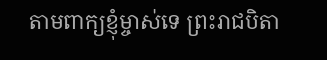តាមពាក្យខ្ញុំម្ចាស់ទេ ព្រះរាជបិតា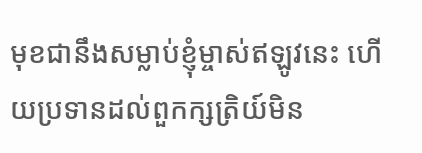មុខជានឹងសម្លាប់ខ្ញុំម្ចាស់ឥឡូវនេះ ហើយប្រទានដល់ពួកក្សត្រិយ៍មិន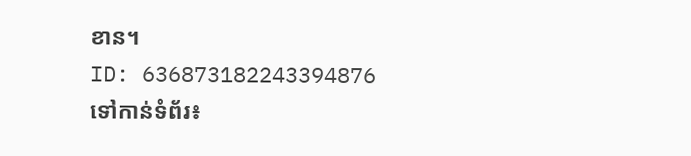ខាន។
ID: 636873182243394876
ទៅកាន់ទំព័រ៖